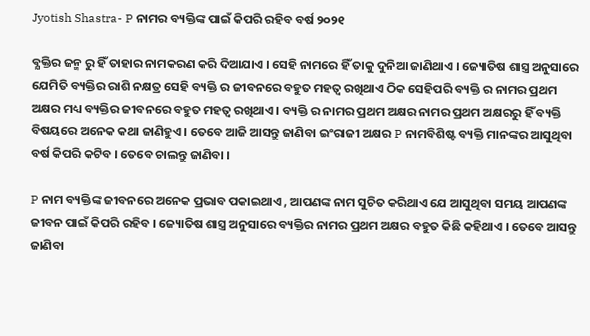Jyotish Shastra- P ନାମର ବ୍ୟକ୍ତିଙ୍କ ପାଇଁ କିପରି ରହିବ ବର୍ଷ ୨୦୨୧

ବ୍ଯକ୍ତିର ଜନ୍ମ ରୁ ହିଁ ତାହାର ନାମକରଣ କରି ଦିଆଯାଏ । ସେହି ନାମରେ ହିଁ ତାକୁ ଦୁନିଆ ଜାଣିଥାଏ । ଜ୍ୟୋତିଷ ଶାସ୍ତ୍ର ଅନୁସାରେ ଯେମିତି ବ୍ୟକ୍ତିର ରାଶି ନକ୍ଷତ୍ର ସେହି ବ୍ୟକ୍ତି ର ଜୀବନରେ ବହୁତ ମହତ୍ଵ ରଖିଥାଏ ଠିକ ସେହିପରି ବ୍ୟକ୍ତି ର ନାମର ପ୍ରଥମ ଅକ୍ଷର ମଧ୍ୟ ବ୍ୟକ୍ତିର ଜୀବନରେ ବହୁତ ମହତ୍ଵ ରଖିଥାଏ । ବ୍ୟକ୍ତି ର ନାମର ପ୍ରଥମ ଅକ୍ଷର ନାମର ପ୍ରଥମ ଅକ୍ଷରରୁ ହିଁ ବ୍ୟକ୍ତି ବିଷୟରେ ଅନେକ କଥା ଜାଣିହୁଏ । ତେବେ ଆଜି ଆସନ୍ତୁ ଜାଣିବା ଇଂରାଜୀ ଅକ୍ଷର P ନାମବିଶିଷ୍ଟ ବ୍ୟକ୍ତି ମାନଙ୍କର ଆସୁଥିବା ବର୍ଷ କିପରି କଟିବ । ତେବେ ଚାଲନ୍ତୁ ଜାଣିବା ।

P ନାମ ବ୍ୟକ୍ତିଙ୍କ ଜୀବନରେ ଅନେକ ପ୍ରଭାବ ପକାଇଥାଏ , ଆପଣଙ୍କ ନାମ ସୁଚିତ କରିଥାଏ ଯେ ଆସୁଥିବା ସମୟ ଆପଣଙ୍କ ଜୀବନ ପାଇଁ କିପରି ରହିବ । ଜ୍ୟୋତିଷ ଶାସ୍ତ୍ର ଅନୁସାରେ ବ୍ୟକ୍ତିର ନାମର ପ୍ରଥମ ଅକ୍ଷର ବହୁତ କିଛି କହିଥାଏ । ତେବେ ଆସନ୍ତୁ ଜାଣିବା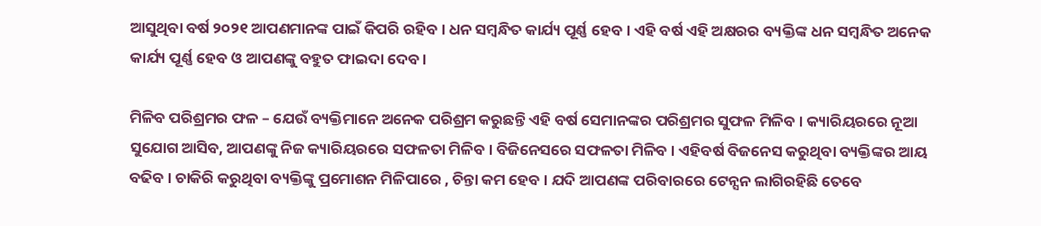ଆସୁଥିବା ବର୍ଷ ୨୦୨୧ ଆପଣମାନଙ୍କ ପାଇଁ କିପରି ରହିବ । ଧନ ସମ୍ବନ୍ଧିତ କାର୍ଯ୍ୟ ପୂର୍ଣ୍ଣ ହେବ । ଏହି ବର୍ଷ ଏହି ଅକ୍ଷରର ବ୍ୟକ୍ତିଙ୍କ ଧନ ସମ୍ବନ୍ଧିତ ଅନେକ କାର୍ଯ୍ୟ ପୂର୍ଣ୍ଣ ହେବ ଓ ଆପଣଙ୍କୁ ବହୁତ ଫାଇଦା ଦେବ ।

ମିଳିବ ପରିଶ୍ରମର ଫଳ – ଯେଉଁ ବ୍ୟକ୍ତିମାନେ ଅନେକ ପରିଶ୍ରମ କରୁଛନ୍ତି ଏହି ବର୍ଷ ସେମାନଙ୍କର ପରିଶ୍ରମର ସୁଫଳ ମିଳିବ । କ୍ୟାରିୟରରେ ନୂଆ ସୁଯୋଗ ଆସିବ, ଆପଣଙ୍କୁ ନିଜ କ୍ୟାରିୟରରେ ସଫଳତା ମିଳିବ । ବିଜିନେସରେ ସଫଳତା ମିଳିବ । ଏହିବର୍ଷ ବିଜନେସ କରୁଥିବା ବ୍ୟକ୍ତିଙ୍କର ଆୟ ବଢିବ । ଚାକିରି କରୁଥିବା ବ୍ୟକ୍ତିଙ୍କୁ ପ୍ରମୋଶନ ମିଳିପାରେ , ଚିନ୍ତା କମ ହେବ । ଯଦି ଆପଣଙ୍କ ପରିବାରରେ ଟେନ୍ସନ ଲାଗିରହିଛି ତେବେ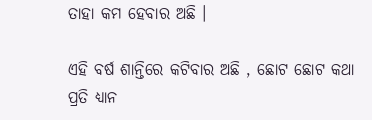ତାହା କମ ହେବାର ଅଛି ।

ଏହି ବର୍ଷ ଶାନ୍ତିରେ କଟିବାର ଅଛି , ଛୋଟ ଛୋଟ କଥା ପ୍ରତି ଧ୍ୟାନ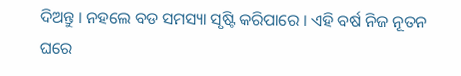ଦିଅନ୍ତୁ । ନହଲେ ବଡ ସମସ୍ୟା ସୃଷ୍ଟି କରିପାରେ । ଏହି ବର୍ଷ ନିଜ ନୂତନ ଘରେ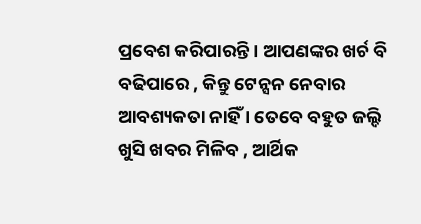ପ୍ରବେଶ କରିପାରନ୍ତି । ଆପଣଙ୍କର ଖର୍ଚ ବି ବଢିପାରେ , କିନ୍ତୁ ଟେନ୍ସନ ନେବାର ଆବଶ୍ୟକତା ନାହିଁ । ତେବେ ବହୁତ ଜଲ୍ଦି ଖୁସି ଖବର ମିଳିବ , ଆର୍ଥିକ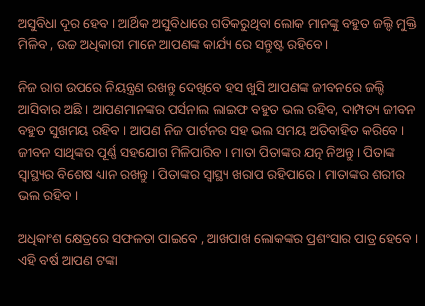ଅସୁବିଧା ଦୂର ହେବ । ଆର୍ଥିକ ଅସୁବିଧାରେ ଗତିକରୁଥିବା ଲୋକ ମାନଙ୍କୁ ବହୁତ ଜଲ୍ଦି ମୁକ୍ତି ମିଳିବ , ଉଚ୍ଚ ଅଧିକାରୀ ମାନେ ଆପଣଙ୍କ କାର୍ଯ୍ୟ ରେ ସନ୍ତୁଷ୍ଟ ରହିବେ ।

ନିଜ ରାଗ ଉପରେ ନିୟନ୍ତ୍ରଣ ରଖନ୍ତୁ ଦେଖିବେ ହସ ଖୁସି ଆପଣଙ୍କ ଜୀବନରେ ଜଲ୍ଦି ଆସିବାର ଅଛି । ଆପଣମାନଙ୍କର ପର୍ସନାଲ ଲାଇଫ ବହୁତ ଭଲ ରହିବ, ଦାମ୍ପତ୍ୟ ଜୀବନ ବହୁତ ସୁଖମୟ ରହିବ । ଆପଣ ନିଜ ପାର୍ଟନର ସହ ଭଲ ସମୟ ଅତିବାହିତ କରିବେ । ଜୀବନ ସାଥିଙ୍କର ପୂର୍ଣ୍ଣ ସହଯୋଗ ମିଳିପାରିବ । ମାତା ପିତାଙ୍କର ଯତ୍ନ ନିଅନ୍ତୁ । ପିତାଙ୍କ ସ୍ୱାସ୍ଥ୍ୟର ବିଶେଷ ଧ୍ୟାନ ରଖନ୍ତୁ । ପିତାଙ୍କର ସ୍ୱାସ୍ଥ୍ୟ ଖରାପ ରହିପାରେ । ମାତାଙ୍କର ଶରୀର ଭଲ ରହିବ ।

ଅଧିକାଂଶ କ୍ଷେତ୍ରରେ ସଫଳତା ପାଇବେ , ଆଖପାଖ ଲୋକଙ୍କର ପ୍ରଶଂସାର ପାତ୍ର ହେବେ । ଏହି ବର୍ଷ ଆପଣ ଟଙ୍କା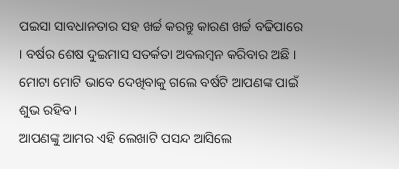ପଇସା ସାବଧାନତାର ସହ ଖର୍ଚ୍ଚ କରନ୍ତୁ କାରଣ ଖର୍ଚ୍ଚ ବଢିପାରେ । ବର୍ଷର ଶେଷ ଦୁଇମାସ ସତର୍କତା ଅବଲମ୍ବନ କରିବାର ଅଛି । ମୋଟା ମୋଟି ଭାବେ ଦେଖିବାକୁ ଗଲେ ବର୍ଷଟି ଆପଣଙ୍କ ପାଇଁ ଶୁଭ ରହିବ ।
ଆପଣଙ୍କୁ ଆମର ଏହି ଲେଖାଟି ପସନ୍ଦ ଆସିଲେ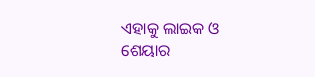ଏହାକୁ ଲାଇକ ଓ ଶେୟାର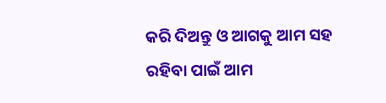କରି ଦିଅନ୍ତୁ ଓ ଆଗକୁ ଆମ ସହ ରହିବା ପାଇଁ ଆମ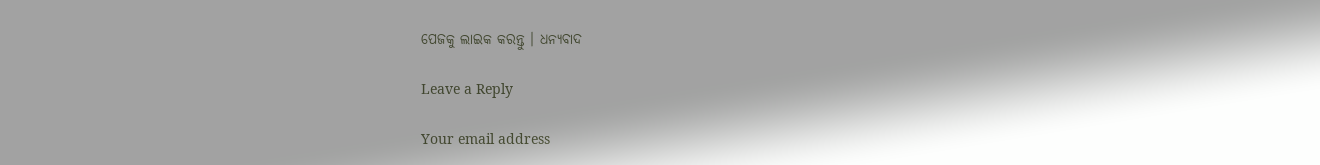ପେଜକୁ ଲାଇକ କରନ୍ତୁ । ଧନ୍ୟବାଦ

Leave a Reply

Your email address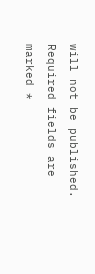will not be published. Required fields are marked *